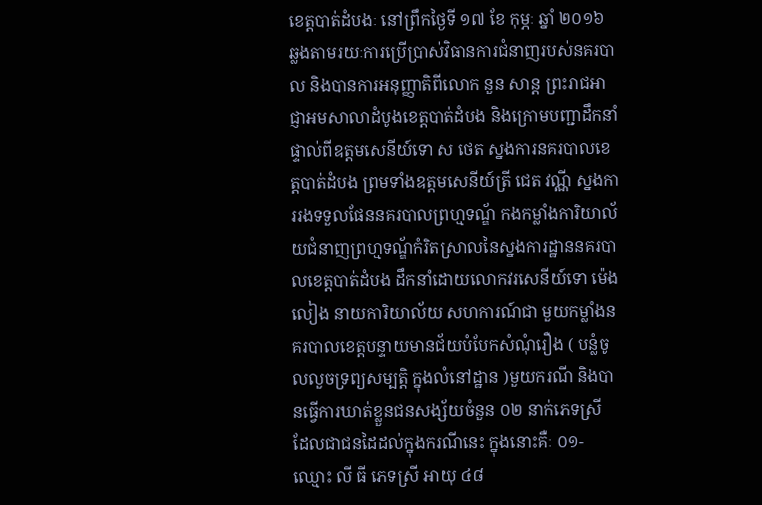ខេត្តបាត់ដំបងៈ នៅព្រឹកថ្ងៃទី ១៧ ខែ កុម្ភៈ ឆ្នាំ ២០១៦ ឆ្លងតាមរយៈការប្រើប្រាស់វិធានការជំនាញរបស់នគរបាល និងបានការអនុញ្ញាតិពីលោក នួន សាន្ត ព្រះរាជអាជ្ញាអមសាលាដំបូងខេត្តបាត់ដំបង និងក្រោមបញ្ជាដឹកនាំផ្ទាល់ពីឧត្តមសេនីយ៍ទោ ស ថេត ស្នងការនគរបាលខេត្តបាត់ដំបង ព្រមទាំងឧត្តមសេនីយ៍ត្រី ជេត វណ្ណី ស្នងការរងទទួលផែននគរបាលព្រហ្មទណ្ឌ័ កងកម្លាំងការិយាល័យជំនាញព្រហ្មទណ្ឌ័កំរិតស្រាលនៃស្នងការដ្ឋាននគរបាលខេត្តបាត់ដំបង ដឹកនាំដោយលោកវរសេនីយ៍ទោ ម៉េង លៀង នាយការិយាល័យ សហការណ៍ជា មួយកម្លាំងនគរបាលខេត្តបន្ទាយមានជ័យបំបែកសំណុំរឿង ( បន្លំចូលលួចទ្រព្យសម្បត្តិ ក្នុងលំនៅដ្ឋាន )មួយករណី និងបានធ្វើការឃាត់ខ្លួនជនសង្ស័យចំនួន ០២ នាក់ភេទស្រី ដែលជាជនដៃដល់ក្នុងករណីនេះ ក្នុងនោះគឺៈ ០១-ឈ្មោះ លី ធី ភេទស្រី អាយុ ៤៨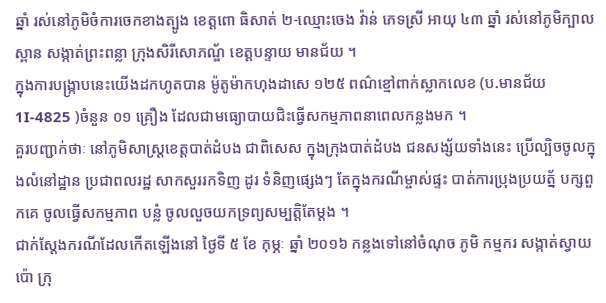ឆ្នាំ រស់នៅភូមិចំការចេកខាងត្បូង ខេត្តពោ ធិសាត់ ២-ឈ្មោះចេង វ៉ាន់ ភេទស្រី អាយុ ៤៣ ឆ្នាំ រស់នៅភូមិក្បាលស្ពាន សង្កាត់ព្រះពន្លា ក្រុងសិរីសោភណ្ឌ័ ខេត្តបន្ទាយ មានជ័យ ។
ក្នុងការបង្រ្កាបនេះយើងដកហូតបាន ម៉ូតូម៉ាកហុងដាសេ ១២៥ ពណ៌ខ្មៅពាក់ស្លាកលេខ (ប.មានជ័យ 1I-4825 )ចំនួន ០១ គ្រឿង ដែលជាមធ្យោបាយជិះធ្វើសកម្មភាពនាពេលកន្លងមក ។
គួរបញ្ជាក់ថាៈ នៅភូមិសាស្រ្តខេត្តបាត់ដំបង ជាពិសេស ក្នុងក្រុងបាត់ដំបង ជនសង្ស័យទាំងនេះ ប្រើល្បិចចូលក្នុងលំនៅដ្ឋាន ប្រជាពលរដ្ឋ សាកសួររកទិញ ដូរ ទំនិញផ្សេងៗ តែក្នុងករណីម្ចាស់ផ្ទះ បាត់ការប្រុងប្រយត្ន័ បក្សពួកគេ ចូលធ្វើសកម្មភាព បន្លំ ចូលលួចយកទ្រព្យសម្បត្តិតែម្តង ។
ជាក់ស្តែងករណីដែលកើតឡើងនៅ ថ្ងៃទី ៥ ខែ កុម្ភៈ ឆ្នាំ ២០១៦ កន្លងទៅនៅចំណុច ភូមិ កម្មករ សង្កាត់ស្វាយប៉ោ ក្រុ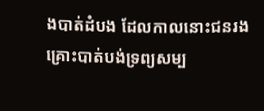ងបាត់ដំបង ដែលកាលនោះជនរងគ្រោះបាត់បង់ទ្រព្យសម្ប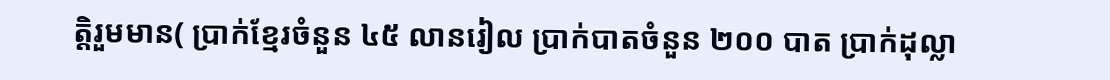ត្តិរួមមាន( ប្រាក់ខ្មែរចំនួន ៤៥ លានរៀល ប្រាក់បាតចំនួន ២០០ បាត ប្រាក់ដុល្លា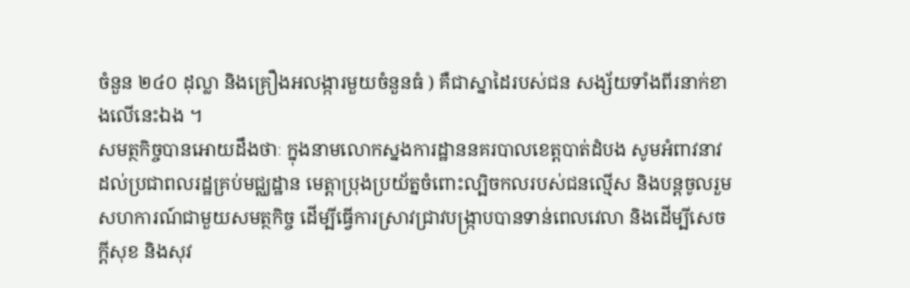ចំនួន ២៤០ ដុល្លា និងគ្រឿងអលង្ការមួយចំនួនធំ ) គឺជាស្នាដៃរបស់ជន សង្ស័យទាំងពីរនាក់ខាងលើនេះឯង ។
សមត្ថកិច្ចបានអោយដឹងថាៈ ក្នុងនាមលោកស្នងការដ្ឋាននគរបាលខេត្តបាត់ដំបង សូមអំពាវនាវដល់ប្រជាពលរដ្ឋគ្រប់មជ្ឈដ្ឋាន មេត្តាប្រុងប្រយ័ត្នចំពោះល្បិចកលរបស់ជនល្មើស និងបន្តចូលរួមសហការណ៍ជាមួយសមត្ថកិច្ច ដើម្បីធ្វើការស្រាវជ្រាវបង្រ្កាបបានទាន់ពេលវេលា និងដើម្បីសេចក្តីសុខ និងសុវ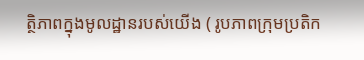ត្ថិភាពក្នុងមូលដ្ឋានរបស់យើង ( រូបភាពក្រុមប្រតិក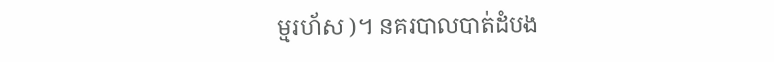ម្មរហ័ស )។ នគរបាលបាត់ដំបង